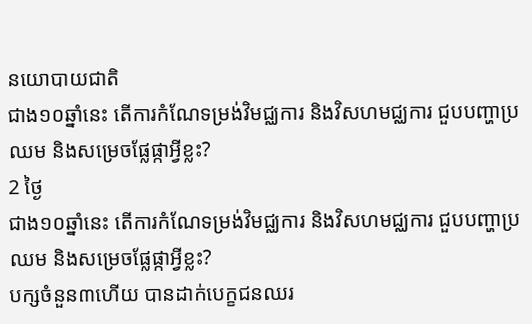នយោបាយជាតិ
ជាង១០ឆ្នាំនេះ តើការកំណែទម្រង់វិមជ្ឈការ និងវិសហមជ្ឈការ ជួបបញ្ហាប្រឈម និងសម្រេចផ្លែផ្កាអ្វីខ្លះ?
2 ថ្ងៃ
ជាង១០ឆ្នាំនេះ តើការកំណែទម្រង់វិមជ្ឈការ និងវិសហមជ្ឈការ ជួបបញ្ហាប្រឈម និងសម្រេចផ្លែផ្កាអ្វីខ្លះ?
បក្សចំនួន៣ហើយ បានដាក់បេក្ខជនឈរ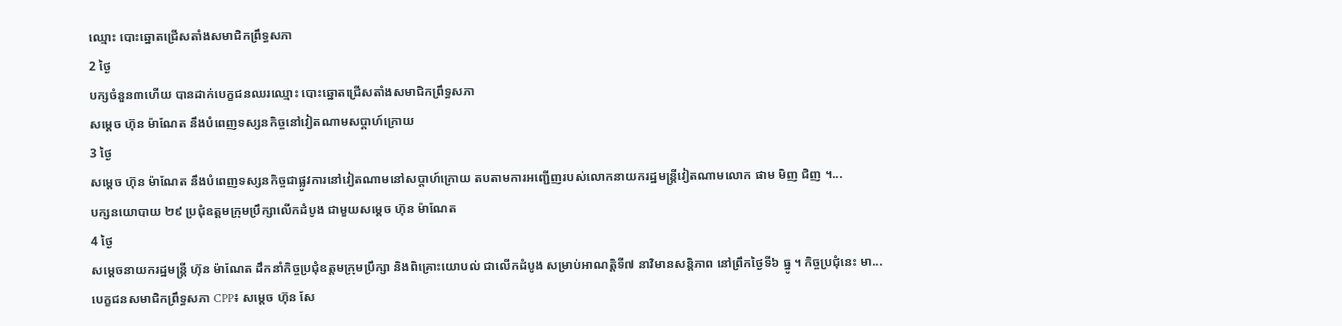ឈ្មោះ បោះឆ្នោតជ្រើសតាំងសមាជិកព្រឹទ្ធសភា
2 ថ្ងៃ
បក្សចំនួន៣ហើយ បានដាក់បេក្ខជនឈរឈ្មោះ បោះឆ្នោតជ្រើសតាំងសមាជិកព្រឹទ្ធសភា
សម្តេច ហ៊ុន ម៉ាណែត នឹងបំពេញទស្សនកិច្ចនៅវៀតណាមសប្តាហ៍ក្រោយ
3 ថ្ងៃ
សម្តេច ហ៊ុន ម៉ាណែត នឹងបំពេញទស្សនកិច្ចជាផ្លូវការនៅវៀតណាមនៅសប្តាហ៍ក្រោយ តបតាមការអញ្ជើញរបស់លោកនាយករដ្ឋមន្ត្រីវៀតណាមលោក ផាម មិញ ជិញ ។...
បក្សនយោបាយ ២៩ ប្រជុំឧត្តមក្រុមប្រឹក្សាលើកដំបូង ជាមួយសម្ដេច ហ៊ុន ម៉ាណែត
4 ថ្ងៃ
សម្ដេចនាយករដ្ឋមន្រ្តី ហ៊ុន ម៉ាណែត ដឹកនាំកិច្ចប្រជុំឧត្តមក្រុមប្រឹក្សា និងពិគ្រោះយោបល់ ជាលើកដំបូង សម្រាប់អាណត្តិទី៧ នាវិមានសន្តិភាព នៅព្រឹកថ្ងៃទី៦ ធ្នូ ។ កិច្ចប្រជុំនេះ មា...
បេក្ខជនសមាជិកព្រឹទ្ធសភា CPP៖ សម្តេច ហ៊ុន សែ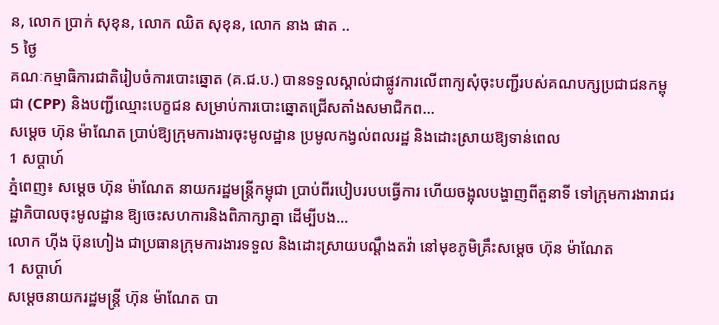ន, លោក ប្រាក់ សុខុន, លោក ឈិត សុខុន, លោក នាង ផាត ..
5 ថ្ងៃ
គណៈកម្មាធិការជាតិរៀបចំការបោះឆ្នោត (គ.ជ.ប.) បានទទួលស្គាល់ជាផ្លូវការលើពាក្យសុំចុះបញ្ជីរបស់គណបក្សប្រជាជនកម្ពុជា (CPP) និងបញ្ជីឈ្មោះបេក្ខជន សម្រាប់ការបោះឆ្នោតជ្រើសតាំងសមាជិកព...
សម្ដេច ហ៊ុន ម៉ាណែត ប្រាប់ឱ្យក្រុមការងារចុះមូលដ្ឋាន ប្រមូលកង្វល់ពលរដ្ឋ និងដោះស្រាយឱ្យទាន់ពេល
1 សប្តាហ៍
ភ្នំពេញ៖ សម្តេច ហ៊ុន ម៉ាណែត នាយករដ្ឋមន្ត្រីកម្ពុជា ប្រាប់ពីរបៀបរបបធ្វើការ ហើយចង្អុលបង្ហាញពីតួនាទី ទៅក្រុមការងារាជរដ្ឋាភិបាលចុះមូលដ្ឋាន ឱ្យចេះសហការនិងពិភាក្សាគ្នា ដើម្បីបង...
លោក ហ៊ីង ប៊ុនហៀង ជាប្រធានក្រុមការងារទទួល និងដោះស្រាយបណ្ដឹងតវ៉ា នៅមុខភូមិគ្រឹះសម្ដេច ហ៊ុន ម៉ាណែត
1 សប្តាហ៍
សម្ដេចនាយករដ្ឋមន្រ្តី ហ៊ុន ម៉ាណែត បា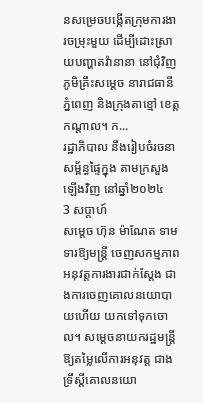នសម្រេចបង្កើតក្រុមការងារចម្រុះមួយ ដើម្បីដោះស្រាយបញ្ហាតវ៉ានានា នៅជុំវិញភូមិគ្រឹះសម្ដេច នារាជធានីភ្នំពេញ និងក្រុងតាខ្មៅ ខេត្តកណ្ដាល។ ក...
រដ្ឋាភិបាល នឹងរៀបចំរចនាសម្ព័ន្ធផ្ទៃក្នុង តាមក្រសួងឡើងវិញ នៅឆ្នាំ២០២៤
3 សប្តាហ៍
សម្ដេច ហ៊ុន ម៉ាណែត ទាមទារឱ្យមន្រ្តី ចេញសកម្មភាពអនុវត្តការងារជាក់ស្ដែង ជាងការចេញគោលនយោបាយហើយ យកទៅទុកចោល។ សម្ដេចនាយករដ្ឋមន្ត្រី ឱ្យតម្លៃលើការអនុវត្ត ជាងទ្រឹស្តីគោលនយោ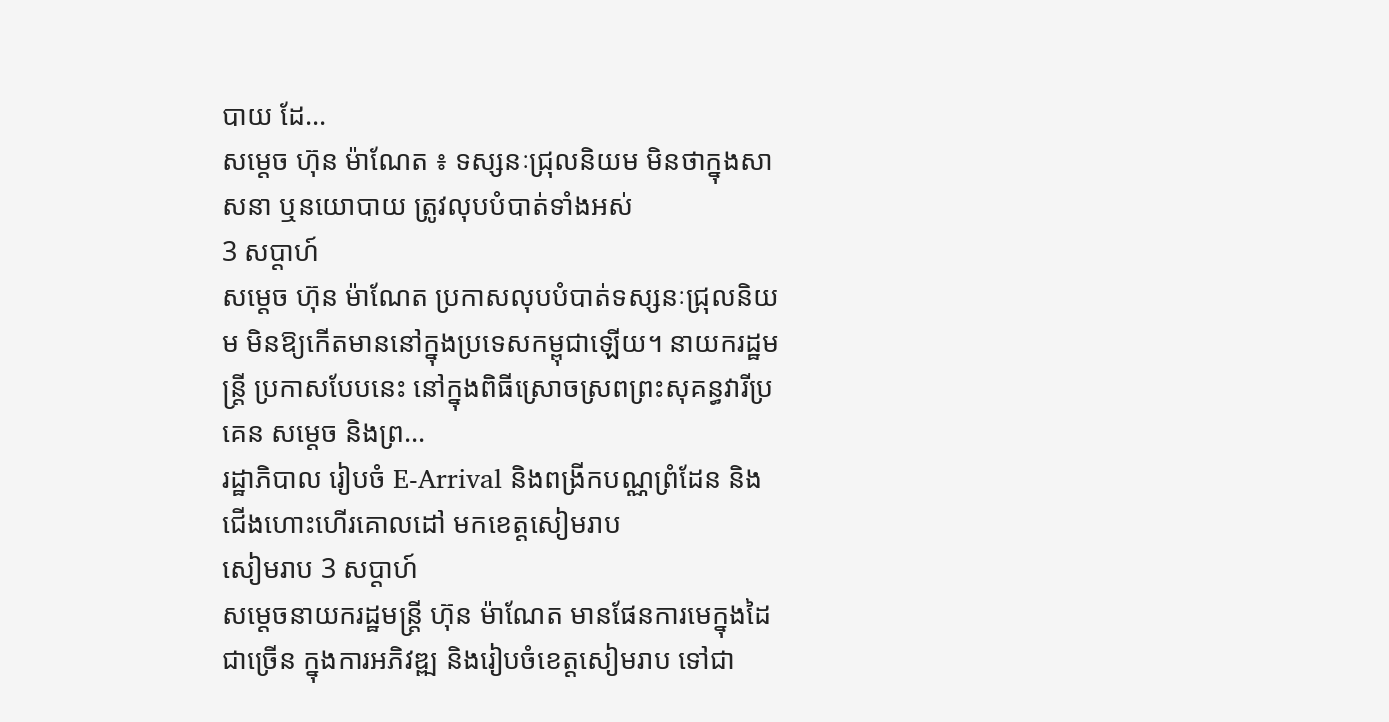បាយ ដែ...
សម្ដេច ហ៊ុន ម៉ាណែត ៖ ទស្សនៈជ្រុលនិយម មិនថាក្នុងសាសនា ឬនយោបាយ ត្រូវលុបបំបាត់ទាំងអស់
3 សប្តាហ៍
សម្ដេច ហ៊ុន ម៉ាណែត ប្រកាសលុបបំបាត់ទស្សនៈជ្រុលនិយម មិនឱ្យកើតមាននៅក្នុងប្រទេសកម្ពុជាឡើយ។ នាយករដ្ឋមន្រ្តី ប្រកាសបែបនេះ នៅក្នុងពិធីស្រោចស្រពព្រះសុគន្ធវារីប្រគេន សម្តេច និងព្រ...
រដ្ឋាភិបាល រៀបចំ E-Arrival និងពង្រីកបណ្ណព្រំដែន និងជើងហោះហើរគោលដៅ មកខេត្តសៀមរាប
សៀមរាប 3 សប្តាហ៍
សម្ដេចនាយករដ្ឋមន្រ្តី ហ៊ុន ម៉ាណែត មានផែនការមេក្នុងដៃជាច្រើន ក្នុងការអភិវឌ្ឍ និងរៀបចំខេត្តសៀមរាប ទៅជា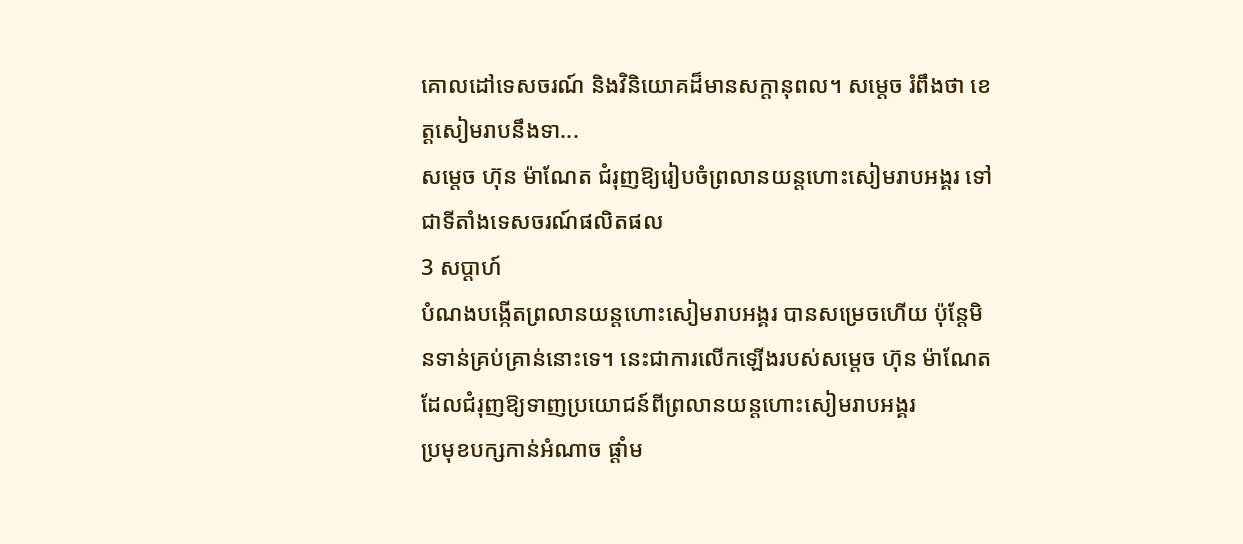គោលដៅទេសចរណ៍ និងវិនិយោគដ៏មានសក្ដានុពល។ សម្ដេច រំពឹងថា ខេត្តសៀមរាបនឹងទា...
សម្ដេច ហ៊ុន ម៉ាណែត ជំរុញឱ្យរៀបចំព្រលានយន្តហោះសៀមរាបអង្គរ ទៅជាទីតាំងទេសចរណ៍ផលិតផល
3 សប្តាហ៍
បំណងបង្កើតព្រលានយន្តហោះសៀមរាបអង្គរ បានសម្រេចហើយ ប៉ុន្តែមិនទាន់គ្រប់គ្រាន់នោះទេ។ នេះជាការលើកឡើងរបស់សម្ដេច ហ៊ុន ម៉ាណែត ដែលជំរុញឱ្យទាញប្រយោជន៍ពីព្រលានយន្តហោះសៀមរាបអង្គរ
ប្រមុខបក្សកាន់អំណាច ផ្ដាំម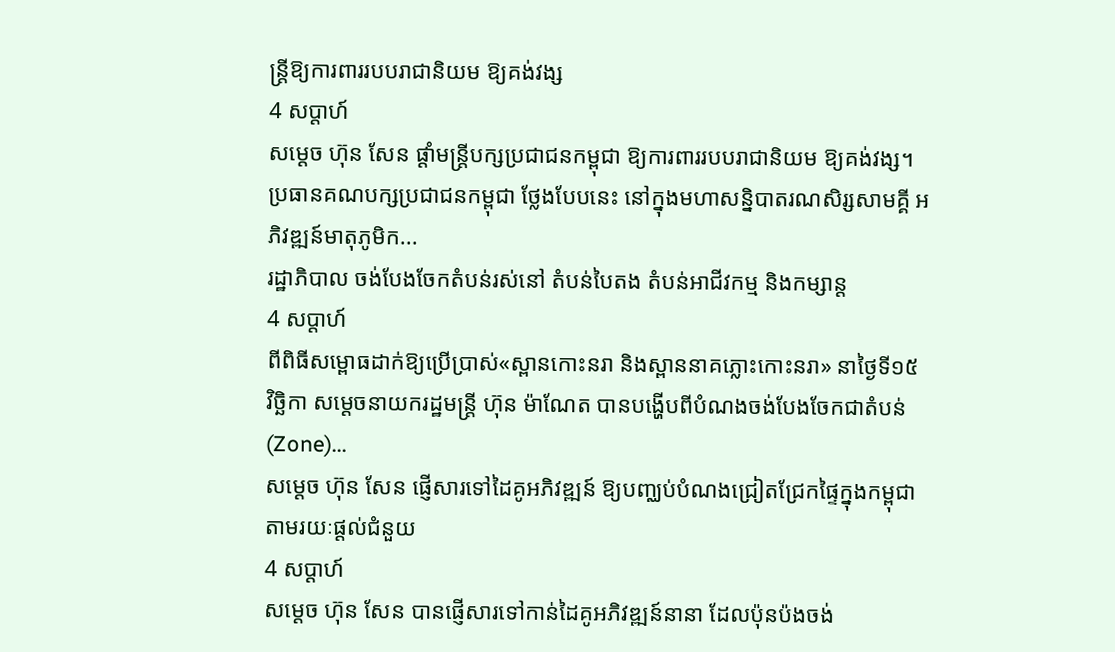ន្រ្តីឱ្យការពាររបបរាជានិយម ឱ្យគង់វង្ស
4 សប្តាហ៍
សម្ដេច ហ៊ុន សែន ផ្ដាំមន្រ្តីបក្សប្រជាជនកម្ពុជា ឱ្យការពាររបបរាជានិយម ឱ្យគង់វង្ស។ ប្រធានគណបក្សប្រជាជនកម្ពុជា ថ្លែងបែបនេះ នៅក្នុងមហាសន្និបាតរណសិរ្សសាមគ្គី អភិវឌ្ឍន៍មាតុភូមិក...
រដ្ឋាភិបាល ចង់បែងចែកតំបន់រស់នៅ តំបន់បៃតង តំបន់អាជីវកម្ម និងកម្សាន្ត
4 សប្តាហ៍
ពីពិធីសម្ពោធដាក់ឱ្យប្រើប្រាស់«ស្ពានកោះនរា និងស្ពាននាគភ្លោះកោះនរា» នាថ្ងៃទី១៥ វិច្ឆិកា សម្ដេចនាយករដ្ឋមន្រ្តី ហ៊ុន ម៉ាណែត បានបង្ហើបពីបំណងចង់បែងចែកជាតំបន់ (Zone)...
សម្ដេច ហ៊ុន សែន ផ្ញើសារទៅដៃគូអភិវឌ្ឍន៍ ឱ្យបញ្ឈប់បំណងជ្រៀតជ្រែកផ្ទៃក្នុងកម្ពុជា តាមរយៈផ្ដល់ជំនួយ
4 សប្តាហ៍
សម្ដេច ហ៊ុន សែន បានផ្ញើសារទៅកាន់ដៃគូអភិវឌ្ឍន៍នានា ដែលប៉ុនប៉ងចង់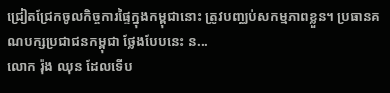ជ្រៀតជ្រែកចូលកិច្ចការផ្ទៃក្នុងកម្ពុជានោះ ត្រូវបញ្ឈប់សកម្មភាពខ្លួន។ ប្រធានគណបក្សប្រជាជនកម្ពុជា ថ្លែងបែបនេះ ន...
លោក រ៉ុង ឈុន ដែលទើប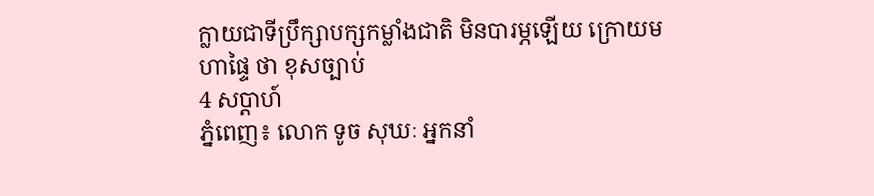ក្លាយជាទីប្រឹក្សាបក្សកម្លាំងជាតិ មិនបារម្ភឡើយ ក្រោយមហាផ្ទៃ ថា ខុសច្បាប់
4 សប្តាហ៍
ភ្នំពេញ៖ លោក ទូច សុឃៈ អ្នកនាំ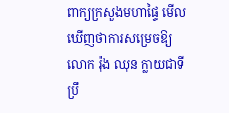ពាក្យក្រសួងមហាផ្ទៃ មើលឃើញថាការសម្រេចឱ្យលោក រ៉ុង ឈុន ក្លាយជាទីប្រឹ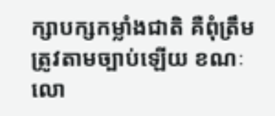ក្សាបក្សកម្លាំងជាតិ គឺពុំត្រឹមត្រូវតាមច្បាប់ឡើយ ខណៈលោ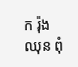ក រ៉ុង ឈុន ពុំ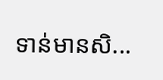ទាន់មានសិ...